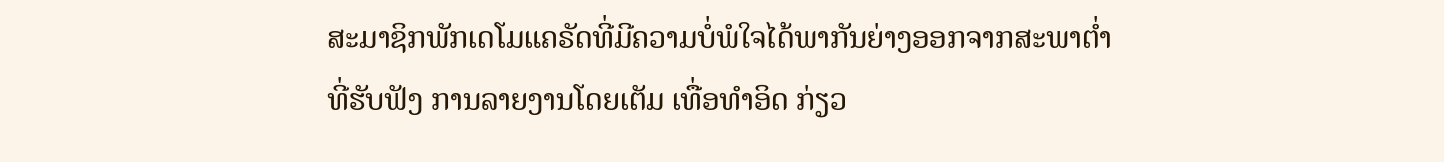ສະມາຊິກພັກເດໂມແຄຣັດທີ່ມີຄວາມບໍ່ພໍໃຈໄດ້ພາກັນຍ່າງອອກຈາກສະພາຕໍ່າທີ່ຮັບຟັງ ການລາຍງານໂດຍເຕັມ ເທື່ອທຳອິດ ກ່ຽວ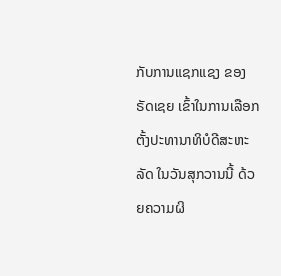ກັບການແຊກແຊງ ຂອງຣັດເຊຍ ເຂົ້າໃນການເລືອກຕັ້ງປະທານາທິບໍດີສະຫະລັດ ໃນວັນສຸກວານນີ້ ດ້ວຍຄວາມຜິ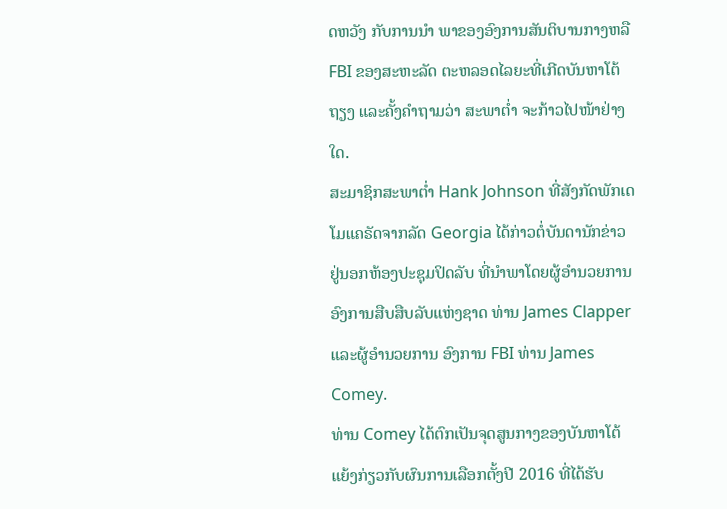ດຫວັງ ກັບການນຳ ພາຂອງອົງການສັນຕິບານກາງຫລື FBI ຂອງສະຫະລັດ ຕະຫລອດໄລຍະທີ່ເກີດບັນຫາໂຕ້ຖຽງ ແລະຄັ້ງຄຳຖາມວ່າ ສະພາຕໍ່າ ຈະກ້າວໄປໜ້າຢ່າງໃດ.
ສະມາຊິກສະພາຕໍ່າ Hank Johnson ທີ່ສັງກັດພັກເດໂມແຄຣັດຈາກລັດ Georgia ໄດ້ກ່າວຕໍ່ບັນດານັກຂ່າວ ຢູ່ນອກຫ້ອງປະຊຸມປິດລັບ ທີ່ນຳພາໂດຍຜູ້ອຳນວຍການອົງການສືບສືບລັບແຫ່ງຊາດ ທ່ານ James Clapper ແລະຜູ້ອຳນວຍການ ອົງການ FBI ທ່ານ James Comey.
ທ່ານ Comey ໄດ້ຕົກເປັນຈຸດສູນກາງຂອງບັນຫາໂຕ້ແຍ້ງກ່ຽວກັບຜົນການເລືອກຕັ້ງປີ 2016 ທີ່ໄດ້ຮັບ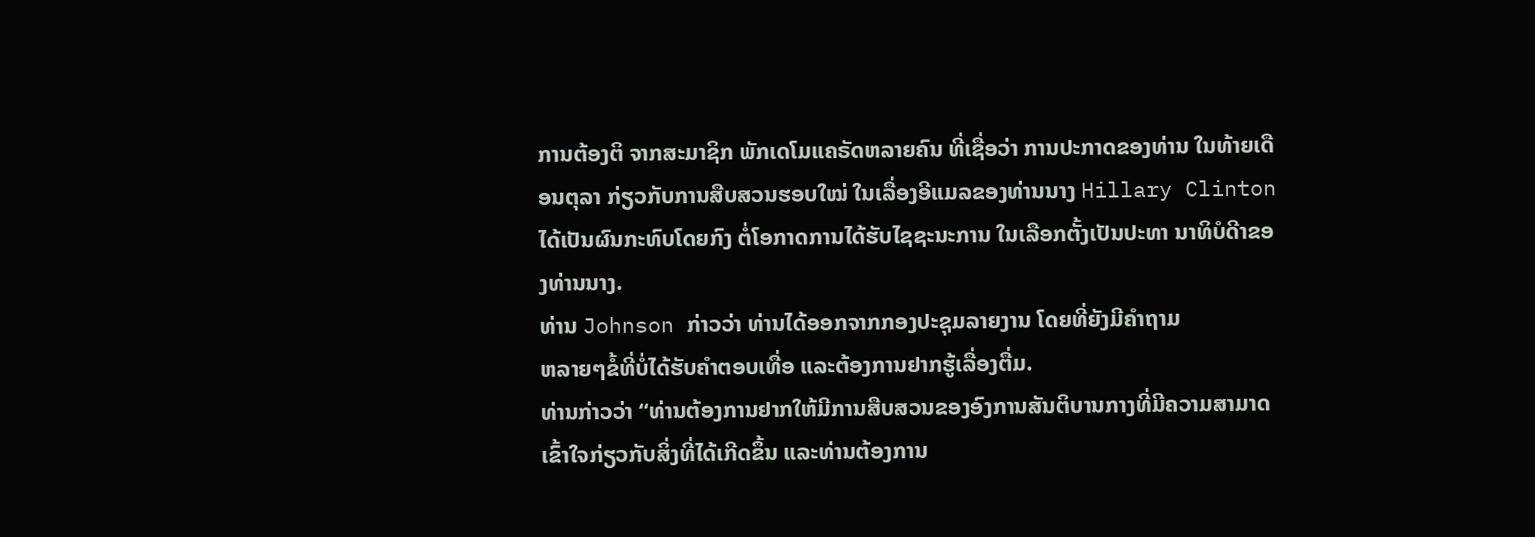ການຕ້ອງຕິ ຈາກສະມາຊິກ ພັກເດໂມແຄຣັດຫລາຍຄົນ ທີ່ເຊື່ອວ່າ ການປະກາດຂອງທ່ານ ໃນທ້າຍເດືອນຕຸລາ ກ່ຽວກັບການສືບສວນຮອບໃໝ່ ໃນເລື່ອງອີແມລຂອງທ່ານນາງ Hillary Clinton ໄດ້ເປັນຜົນກະທົບໂດຍກົງ ຕໍ່ໂອກາດການໄດ້ຮັບໄຊຊະນະການ ໃນເລືອກຕັ້ງເປັນປະທາ ນາທິບໍດີາຂອງທ່ານນາງ.
ທ່ານ Johnson ກ່າວວ່າ ທ່ານໄດ້ອອກຈາກກອງປະຊຸມລາຍງານ ໂດຍທີ່ຍັງມີຄຳຖາມ
ຫລາຍໆຂໍ້ທີ່ບໍ່ໄດ້ຮັບຄຳຕອບເທື່ອ ແລະຕ້ອງການຢາກຮູ້ເລື່ອງຕື່ມ.
ທ່ານກ່າວວ່າ “ທ່ານຕ້ອງການຢາກໃຫ້ມີການສືບສວນຂອງອົງການສັນຕິບານກາງທີ່ມີຄວາມສາມາດເຂົ້າໃຈກ່ຽວກັບສິ່ງທີ່ໄດ້ເກີດຂຶ້ນ ແລະທ່ານຕ້ອງການ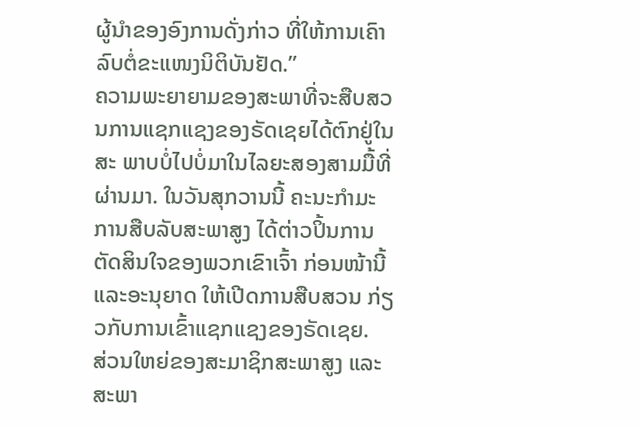ຜູ້ນໍາຂອງອົງການດັ່ງກ່າວ ທີ່ໃຫ້ການເຄົາລົບຕໍ່ຂະແໜງນິຕິບັນຢັດ.”
ຄວາມພະຍາຍາມຂອງສະພາທີ່ຈະສືບສວນການແຊກແຊງຂອງຣັດເຊຍໄດ້ຕົກຢູ່ໃນສະ ພາບບໍ່ໄປບໍ່ມາໃນໄລຍະສອງສາມມື້ທີ່ຜ່ານມາ. ໃນວັນສຸກວານນີ້ ຄະນະກຳມະການສືບລັບສະພາສູງ ໄດ້ຕ່າວປິ້ນການຕັດສິນໃຈຂອງພວກເຂົາເຈົ້າ ກ່ອນໜ້ານີ້ແລະອະນຸຍາດ ໃຫ້ເປີດການສືບສວນ ກ່ຽວກັບການເຂົ້າແຊກແຊງຂອງຣັດເຊຍ.
ສ່ວນໃຫຍ່ຂອງສະມາຊິກສະພາສູງ ແລະສະພາ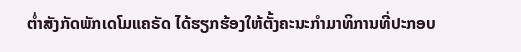ຕໍ່າສັງກັດພັກເດໂມແຄຣັດ ໄດ້ຮຽກຮ້ອງໃຫ້ຕັ້ງຄະນະກຳມາທິການທີ່ປະກອບ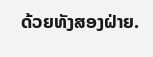ດ້ວຍທັງສອງຝ່າຍ.